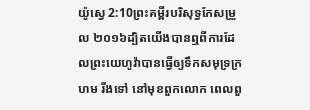យ៉ូស្វេ 2:10ព្រះគម្ពីរបរិសុទ្ធកែសម្រួល ២០១៦ដ្បិតយើងបានឮពីការដែលព្រះយេហូវ៉ាបានធ្វើឲ្យទឹកសមុទ្រក្រហម រីងទៅ នៅមុខពួកលោក ពេលពួ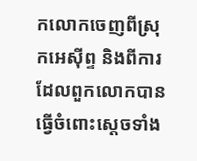កលោកចេញពីស្រុកអេស៊ីព្ទ និងពីការដែលពួកលោកបានធ្វើចំពោះស្តេចទាំង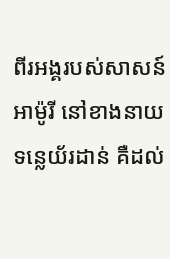ពីរអង្គរបស់សាសន៍អាម៉ូរី នៅខាងនាយទន្លេយ័រដាន់ គឺដល់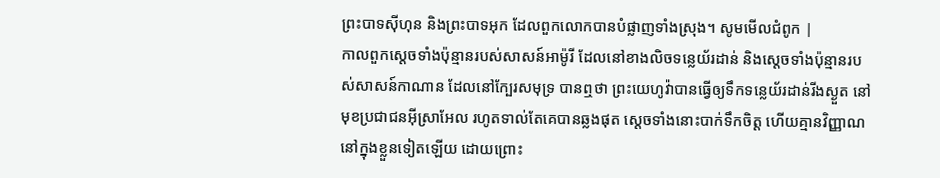ព្រះបាទស៊ីហុន និងព្រះបាទអុក ដែលពួកលោកបានបំផ្លាញទាំងស្រុង។ សូមមើលជំពូក |
កាលពួកស្តេចទាំងប៉ុន្មានរបស់សាសន៍អាម៉ូរី ដែលនៅខាងលិចទន្លេយ័រដាន់ និងស្តេចទាំងប៉ុន្មានរបស់សាសន៍កាណាន ដែលនៅក្បែរសមុទ្រ បានឮថា ព្រះយេហូវ៉ាបានធ្វើឲ្យទឹកទន្លេយ័រដាន់រីងស្ងួត នៅមុខប្រជាជនអ៊ីស្រាអែល រហូតទាល់តែគេបានឆ្លងផុត ស្ដេចទាំងនោះបាក់ទឹកចិត្ត ហើយគ្មានវិញ្ញាណនៅក្នុងខ្លួនទៀតឡើយ ដោយព្រោះ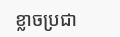ខ្លាចប្រជា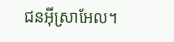ជនអ៊ីស្រាអែល។